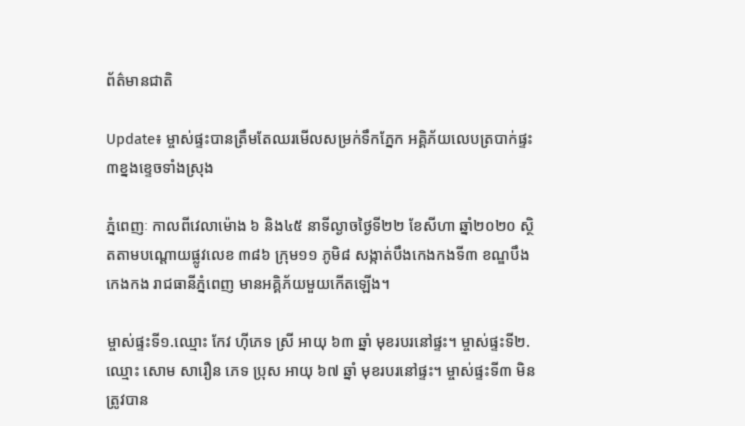ព័ត៌មានជាតិ

Update៖ ម្ចាស់ផ្ទះបានត្រឹមតែឈរមើលសម្រក់ទឹកភ្នែក អគ្គិភ័យលេបត្របាក់ផ្ទះ ៣ខ្នងខ្ទេចទាំងស្រុង

ភ្នំពេញៈ កាលពីវេលាម៉ោង ៦ និង៤៥ នាទីល្ងាចថ្ងៃទី២២ ខែសីហា ឆ្នាំ២០២០ ស្ថិតតាមបណ្តោយផ្លូវលេខ ៣៨៦ ក្រុម១១ ភូមិ៨ សង្កាត់បឹងកេងកងទី៣ ខណ្ឌបឹងកេងកង រាជធានីភ្នំពេញ មានអគ្គិភ័យមួយកើតឡើង។

ម្ចាស់ផ្ទះទី១.ឈ្មោះ កែវ ហ៊ីភេទ ស្រី អាយុ ៦៣ ឆ្នាំ មុខរបរនៅផ្ទះ។ ម្ចាស់ផ្ទះទី២.ឈ្មោះ សោម សារឿន ភេទ ប្រុស អាយុ ៦៧ ឆ្នាំ មុខរបរនៅផ្ទះ។ ម្ចាស់ផ្ទះទី៣ មិនត្រូវបាន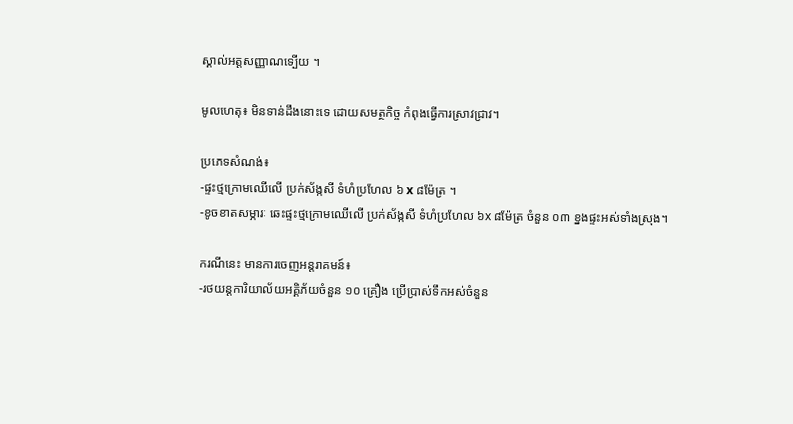ស្គាល់អត្តសញ្ញាណទ្បើយ ។

មូលហេតុ៖ មិនទាន់ដឹងនោះទេ ដោយសមត្ថកិច្ច កំពុងធ្វើការស្រាវជ្រាវ។

ប្រភេទសំណង់៖
-ផ្ទះថ្មក្រោមឈើលើ ប្រក់ស័ង្កសី ទំហំប្រហែល ៦ x ៨ម៉ែត្រ ។
-ខូចខាតសម្ភារៈ ឆេះផ្ទះថ្មក្រោមឈើលើ ប្រក់ស័ង្កសី ទំហំប្រហែល ៦x ៨ម៉ែត្រ ចំនួន ០៣ ខ្នងផ្ទះអស់ទាំងស្រុង។

ករណីនេះ មានការចេញអន្តរាគមន៍៖
-រថយន្តការិយាល័យអគ្គិភ័យចំនួន ១០ គ្រឿង ប្រើប្រាស់ទឹកអស់ចំនួន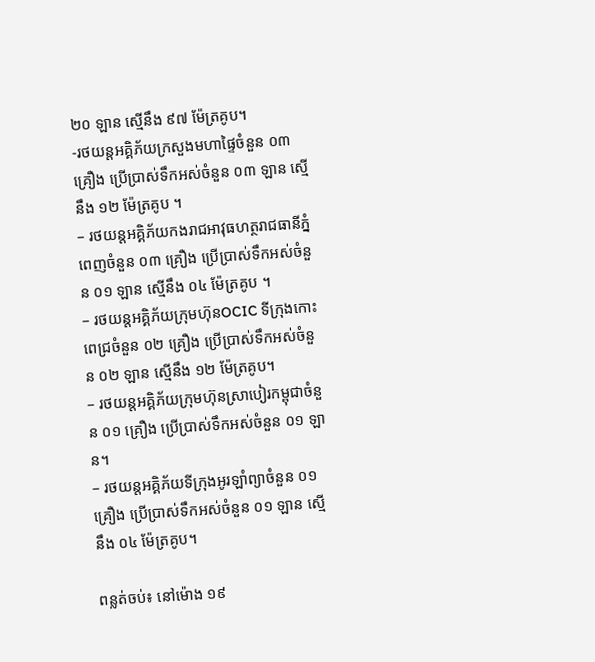២០ ឡាន ស្មើនឹង ៩៧ ម៉ែត្រគូប។
-រថយន្តអគ្គិភ័យក្រសួងមហាផៃ្ទចំនួន ០៣ គ្រឿង ប្រើប្រាស់ទឹកអស់ចំនួន ០៣ ឡាន ស្មើនឹង ១២ ម៉ែត្រគូប ។
– រថយន្តអគ្គិភ័យកងរាជអាវុធហត្ថរាជធានីភ្នំពេញចំនួន ០៣ គ្រឿង ប្រើប្រាស់ទឹកអស់ចំនួន ០១ ឡាន ស្មើនឹង ០៤ ម៉ែត្រគូប ។
– រថយន្តអគ្គិភ័យក្រុមហ៊ុនOCIC ទីក្រុងកោះពេជ្រចំនួន ០២ គ្រឿង ប្រើប្រាស់ទឹកអស់ចំនួន ០២ ឡាន សើ្មនឹង ១២ ម៉ែត្រគូប។
– រថយន្តអគ្គិភ័យក្រុមហ៊ុនស្រាបៀរកម្ពុជាចំនួន ០១ គ្រឿង ប្រើប្រាស់ទឹកអស់ចំនួន ០១ ឡាន។
– រថយន្តអគ្គិភ័យទីក្រុងអូរឡាំព្យាចំនួន ០១ គ្រឿង ប្រើប្រាស់ទឹកអស់ចំនួន ០១ ឡាន ស្មើនឹង ០៤ ម៉ែត្រគូប។

ពន្លត់ចប់៖ នៅម៉ោង ១៩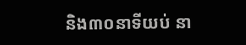និង៣០នាទីយប់ នា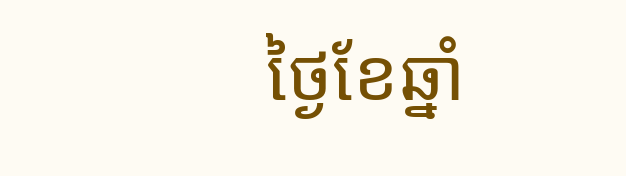ថ្ងៃខែឆ្នាំ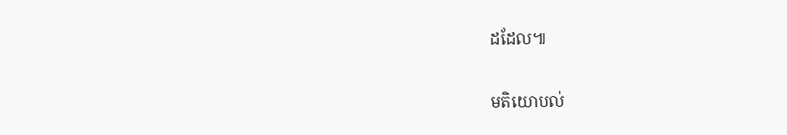ដដែល៕

មតិយោបល់